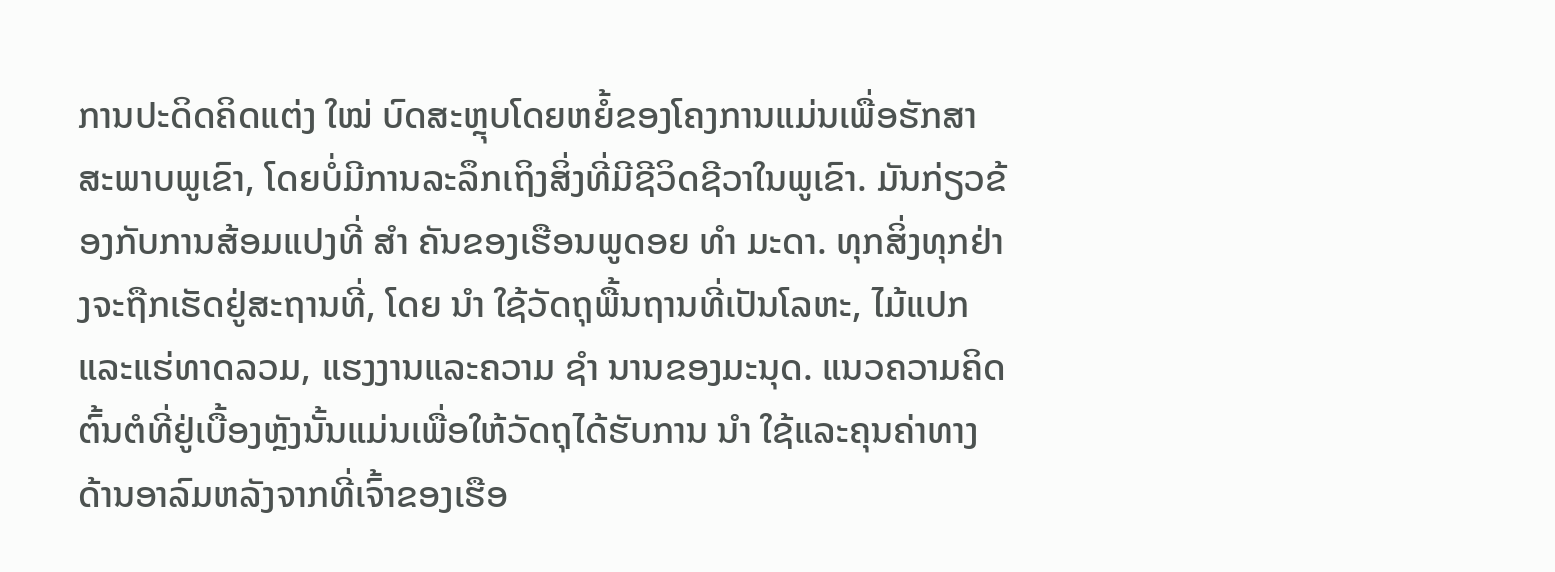ການປະດິດຄິດແຕ່ງ ໃໝ່ ບົດສະຫຼຸບໂດຍຫຍໍ້ຂອງໂຄງການແມ່ນເພື່ອຮັກສາສະພາບພູເຂົາ, ໂດຍບໍ່ມີການລະລຶກເຖິງສິ່ງທີ່ມີຊີວິດຊີວາໃນພູເຂົາ. ມັນກ່ຽວຂ້ອງກັບການສ້ອມແປງທີ່ ສຳ ຄັນຂອງເຮືອນພູດອຍ ທຳ ມະດາ. ທຸກສິ່ງທຸກຢ່າງຈະຖືກເຮັດຢູ່ສະຖານທີ່, ໂດຍ ນຳ ໃຊ້ວັດຖຸພື້ນຖານທີ່ເປັນໂລຫະ, ໄມ້ແປກແລະແຮ່ທາດລວມ, ແຮງງານແລະຄວາມ ຊຳ ນານຂອງມະນຸດ. ແນວຄວາມຄິດຕົ້ນຕໍທີ່ຢູ່ເບື້ອງຫຼັງນັ້ນແມ່ນເພື່ອໃຫ້ວັດຖຸໄດ້ຮັບການ ນຳ ໃຊ້ແລະຄຸນຄ່າທາງດ້ານອາລົມຫລັງຈາກທີ່ເຈົ້າຂອງເຮືອ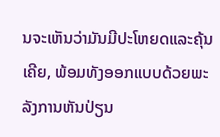ນຈະເຫັນວ່າມັນມີປະໂຫຍດແລະຄຸ້ນເຄີຍ, ພ້ອມທັງອອກແບບດ້ວຍພະລັງການຫັນປ່ຽນ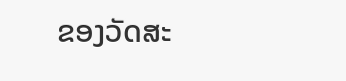ຂອງວັດສະ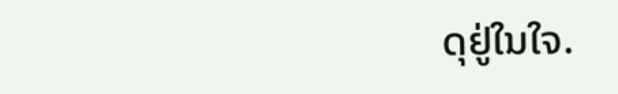ດຸຢູ່ໃນໃຈ.